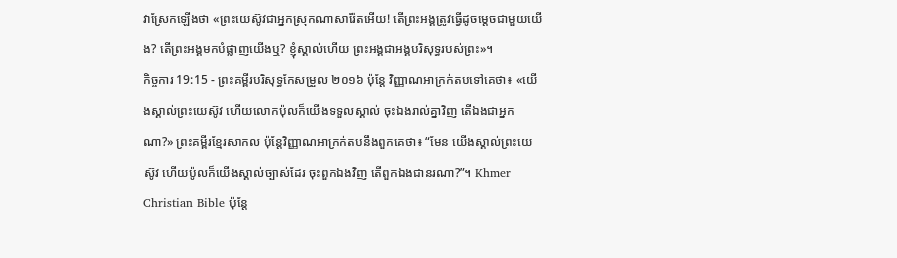វាស្រែកឡើងថា «ព្រះយេស៊ូវជាអ្នកស្រុកណាសារ៉ែតអើយ! តើព្រះអង្គត្រូវធ្វើដូចម្តេចជាមួយយើង? តើព្រះអង្គមកបំផ្លាញយើងឬ? ខ្ញុំស្គាល់ហើយ ព្រះអង្គជាអង្គបរិសុទ្ធរបស់ព្រះ»។
កិច្ចការ 19:15 - ព្រះគម្ពីរបរិសុទ្ធកែសម្រួល ២០១៦ ប៉ុន្ដែ វិញ្ញាណអាក្រក់តបទៅគេថា៖ «យើងស្គាល់ព្រះយេស៊ូវ ហើយលោកប៉ុលក៏យើងទទួលស្គាល់ ចុះឯងរាល់គ្នាវិញ តើឯងជាអ្នកណា?» ព្រះគម្ពីរខ្មែរសាកល ប៉ុន្តែវិញ្ញាណអាក្រក់តបនឹងពួកគេថា៖ “មែន យើងស្គាល់ព្រះយេស៊ូវ ហើយប៉ូលក៏យើងស្គាល់ច្បាស់ដែរ ចុះពួកឯងវិញ តើពួកឯងជានរណា?”។ Khmer Christian Bible ប៉ុន្ដែ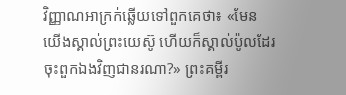វិញ្ញាណអាក្រក់ឆ្លើយទៅពួកគេថា៖ «មែន យើងស្គាល់ព្រះយេស៊ូ ហើយក៏ស្គាល់ប៉ូលដែរ ចុះពួកឯងវិញជានរណា?» ព្រះគម្ពីរ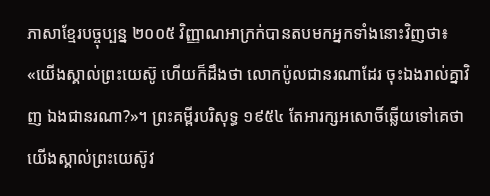ភាសាខ្មែរបច្ចុប្បន្ន ២០០៥ វិញ្ញាណអាក្រក់បានតបមកអ្នកទាំងនោះវិញថា៖ «យើងស្គាល់ព្រះយេស៊ូ ហើយក៏ដឹងថា លោកប៉ូលជានរណាដែរ ចុះឯងរាល់គ្នាវិញ ឯងជានរណា?»។ ព្រះគម្ពីរបរិសុទ្ធ ១៩៥៤ តែអារក្សអសោចិ៍ឆ្លើយទៅគេថា យើងស្គាល់ព្រះយេស៊ូវ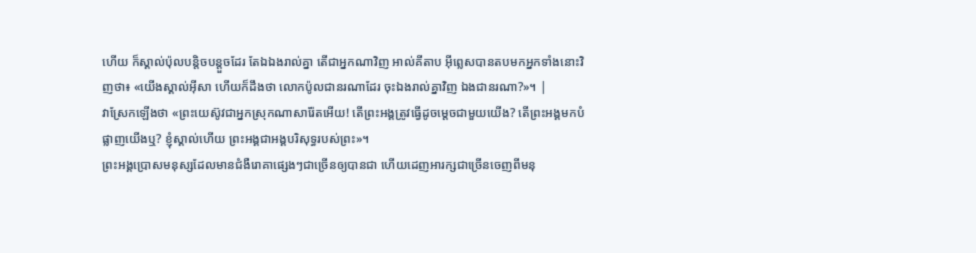ហើយ ក៏ស្គាល់ប៉ុលបន្តិចបន្តួចដែរ តែឯឯងរាល់គ្នា តើជាអ្នកណាវិញ អាល់គីតាប អ៊ីព្លេសបានតបមកអ្នកទាំងនោះវិញថា៖ «យើងស្គាល់អ៊ីសា ហើយក៏ដឹងថា លោកប៉ូលជានរណាដែរ ចុះឯងរាល់គ្នាវិញ ឯងជានរណា?»។ |
វាស្រែកឡើងថា «ព្រះយេស៊ូវជាអ្នកស្រុកណាសារ៉ែតអើយ! តើព្រះអង្គត្រូវធ្វើដូចម្តេចជាមួយយើង? តើព្រះអង្គមកបំផ្លាញយើងឬ? ខ្ញុំស្គាល់ហើយ ព្រះអង្គជាអង្គបរិសុទ្ធរបស់ព្រះ»។
ព្រះអង្គប្រោសមនុស្សដែលមានជំងឺរោគាផ្សេងៗជាច្រើនឲ្យបានជា ហើយដេញអារក្សជាច្រើនចេញពីមនុ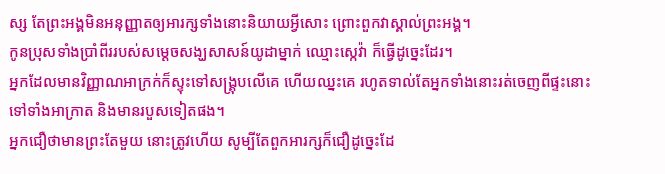ស្ស តែព្រះអង្គមិនអនុញ្ញាតឲ្យអារក្សទាំងនោះនិយាយអ្វីសោះ ព្រោះពួកវាស្គាល់ព្រះអង្គ។
កូនប្រុសទាំងប្រាំពីររបស់សម្ដេចសង្ឃសាសន៍យូដាម្នាក់ ឈ្មោះស្កេវ៉ា ក៏ធ្វើដូច្នេះដែរ។
អ្នកដែលមានវិញ្ញាណអាក្រក់ក៏ស្ទុះទៅសង្គ្រុបលើគេ ហើយឈ្នះគេ រហូតទាល់តែអ្នកទាំងនោះរត់ចេញពីផ្ទះនោះទៅទាំងអាក្រាត និងមានរបួសទៀតផង។
អ្នកជឿថាមានព្រះតែមួយ នោះត្រូវហើយ សូម្បីតែពួកអារក្សក៏ជឿដូច្នេះដែ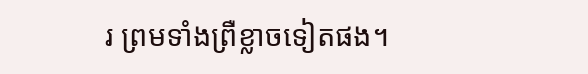រ ព្រមទាំងព្រឺខ្លាចទៀតផង។